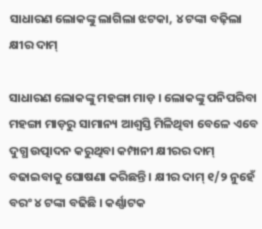ସାଧାରଣ ଲୋକଙ୍କୁ ଲାଗିଲା ଝଟକା, ୪ ଟଙ୍କା ବଢ଼ିଲା କ୍ଷୀର ଦାମ୍

ସାଧାରଣ ଲୋକଙ୍କୁ ମହଙ୍ଗା ମାଡ଼ । ଲୋକଙ୍କୁ ପନିପରିବା ମହଙ୍ଗା ମାଡ଼ରୁ ସାମାନ୍ୟ ଆଶ୍ବସ୍ତି ମିଳିଥିବା ବେଳେ ଏବେ ଦୁଗ୍ଧ ଉତ୍ପାଦନ କରୁଥିବା କମ୍ପାନୀ କ୍ଷୀରର ଦାମ୍ ବଢାଇବାକୁ ଘୋଷଣା କରିଛନ୍ତି । କ୍ଷୀର ଦାମ୍ ୧/୨ ନୁହେଁ ବରଂ ୪ ଟଙ୍କା ବଢିଛି । କର୍ଣ୍ଣାଟକ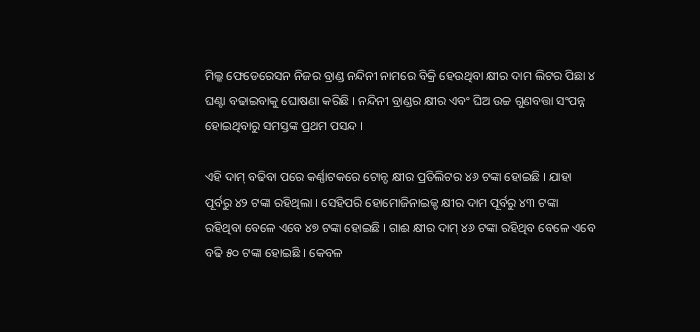ମିଲ୍କ ଫେଡେରେସନ ନିଜର ବ୍ରାଣ୍ଡ ନନ୍ଦିନୀ ନାମରେ ବିକ୍ରି ହେଉଥିବା କ୍ଷୀର ଦାମ ଲିଟର ପିଛା ୪ ଘଣ୍ଟା ବଢାଇବାକୁ ଘୋଷଣା କରିଛି । ନନ୍ଦିନୀ ବ୍ରାଣ୍ଡର କ୍ଷୀର ଏବଂ ଘିଅ ଉଚ୍ଚ ଗୁଣବତ୍ତା ସଂପନ୍ନ ହୋଇଥିବାରୁ ସମସ୍ତଙ୍କ ପ୍ରଥମ ପସନ୍ଦ ।

ଏହି ଦାମ୍ ବଢିବା ପରେ କର୍ଣ୍ଣାଟକରେ ଟୋନ୍ଡ କ୍ଷୀର ପ୍ରତିଲିଟର ୪୬ ଟଙ୍କା ହୋଇଛି । ଯାହା ପୂର୍ବରୁ ୪୨ ଟଙ୍କା ରହିଥିଲା । ସେହିପରି ହୋମୋଜିନାଇଜ୍ଡ କ୍ଷୀର ଦାମ ପୂର୍ବରୁ ୪୩ ଟଙ୍କା ରହିଥିବା ବେଳେ ଏବେ ୪୭ ଟଙ୍କା ହୋଇଛି । ଗାଈ କ୍ଷୀର ଦାମ୍ ୪୬ ଟଙ୍କା ରହିଥିବ ବେଳେ ଏବେ ବଢି ୫୦ ଟଙ୍କା ହୋଇଛି । କେବଳ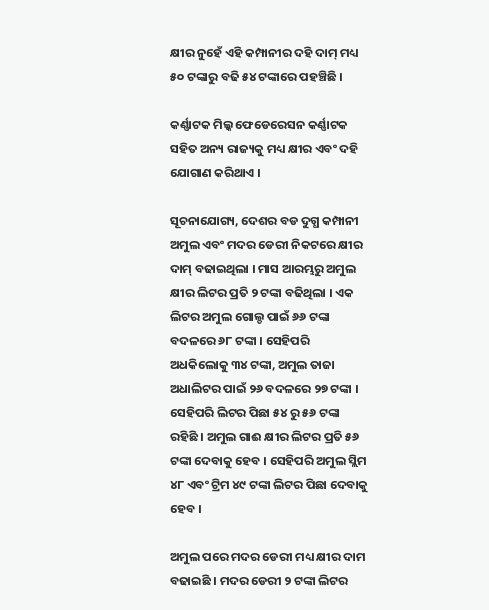କ୍ଷୀର ନୁହେଁ ଏହି କମ୍ପାନୀର ଦହି ଦାମ୍ ମଧ୍ୟ ୫୦ ଟଙ୍କାରୁ ବଢି ୫୪ ଟଙ୍କାରେ ପହଞ୍ଚିଛି ।

କର୍ଣ୍ଣାଟକ ମିଲ୍କ ଫେଡେରେସନ କର୍ଣ୍ଣାଟକ ସହିତ ଅନ୍ୟ ରାଜ୍ୟକୁ ମଧ୍ୟ କ୍ଷୀର ଏବଂ ଦହି ଯୋଗାଣ କରିଥାଏ ।

ସୂଚନାଯୋଗ୍ୟ, ଦେଶର ବଡ ଦୁଗ୍ଧ କମ୍ପାନୀ ଅମୁଲ ଏବଂ ମଦର ଡେରୀ ନିକଟରେ କ୍ଷୀର ଦାମ୍‌ ବଢାଇଥିଲା । ମାସ ଆରମ୍ଭରୁ ଅମୁଲ କ୍ଷୀର ଲିଟର ପ୍ରତି ୨ ଟଙ୍କା ବଢିଥିଲା । ଏକ ଲିଟର ଅମୁଲ ଗୋଲ୍ଡ ପାଇଁ ୬୬ ଟଙ୍କା ବଦଳରେ ୬୮ ଟଙ୍କା । ସେହିପରି ଅଧକିଲୋକୁ ୩୪ ଟଙ୍କା, ଅମୁଲ ତାଜା ଅଧାଲିଟର ପାଇଁ ୨୬ ବଦଳରେ ୨୭ ଟଙ୍କା । ସେହିପରି ଲିଟର ପିଛା ୫୪ ରୁ ୫୬ ଟଙ୍କା ରହିଛି । ଅମୁଲ ଗାଈ କ୍ଷୀର ଲିଟର ପ୍ରତି ୫୬ ଟଙ୍କା ଦେବାକୁ ହେବ । ସେହିପରି ଅମୁଲ ସ୍ଲିମ ୪୮ ଏବଂ ଟ୍ରିମ ୪୯ ଟଙ୍କା ଲିଟର ପିଛା ଦେବାକୁ ହେବ ।

ଅମୁଲ ପରେ ମଦର ଡେରୀ ମଧ୍ୟ କ୍ଷୀର ଦାମ ବଢାଇଛି । ମଦର ଡେରୀ ୨ ଟଙ୍କା ଲିଟର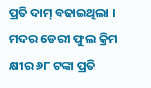ପ୍ରତି ଦାମ୍‌ ବଢାଇଥିଲା । ମଦର ଡେରୀ ଫୁଲ କ୍ରିମ କ୍ଷୀର ୬୮ ଟଙ୍କା ପ୍ରତି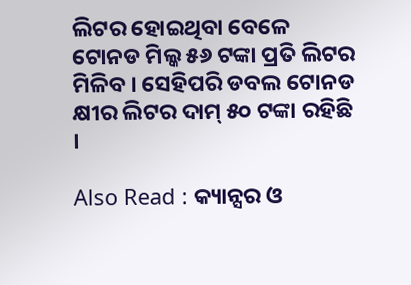ଲିଟର ହୋଇଥିବା ବେଳେ ଟୋନଡ ମିଲ୍କ ୫୬ ଟଙ୍କା ପ୍ରତି ଲିଟର ମିଳିବ । ସେହିପରି ଡବଲ ଟୋନଡ କ୍ଷୀର ଲିଟର ଦାମ୍‌ ୫୦ ଟଙ୍କା ରହିଛି ।

Also Read : କ୍ୟାନ୍ସର ଓ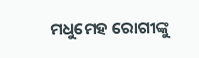ମଧୁମେହ ରୋଗୀଙ୍କୁ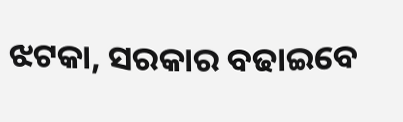ଝଟକା, ସରକାର ବଢାଇବେ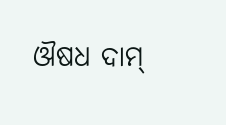ଔଷଧ ଦାମ୍